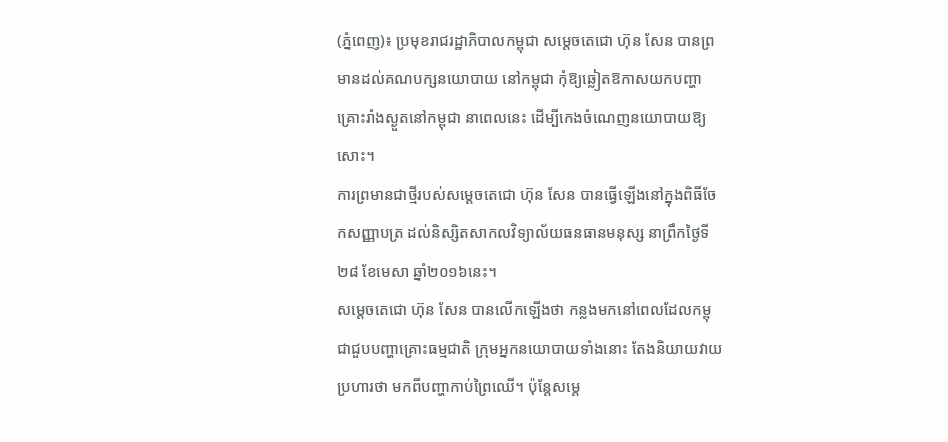(ភ្នំពេញ)៖ ប្រមុខរាជរដ្ឋាភិបាលកម្ពុជា សម្តេចតេជោ ហ៊ុន សែន បានព្រមានដល់គណបក្សនយោបាយ នៅកម្ពុជា កុំឱ្យឆ្លៀតឱកាសយកបញ្ហាគ្រោះរាំងស្ងួតនៅកម្ពុជា នាពេលនេះ ដើម្បីកេងចំណេញនយោបាយឱ្យសោះ។
ការព្រមានជាថ្មីរបស់សម្តេចតេជោ ហ៊ុន សែន បានធ្វើឡើងនៅក្នុងពិធីចែកសញ្ញាបត្រ ដល់និស្សិតសាកលវិទ្យាល័យធនធានមនុស្ស នាព្រឹកថ្ងៃទី២៨ ខែមេសា ឆ្នាំ២០១៦នេះ។
សម្តេចតេជោ ហ៊ុន សែន បានលើកឡើងថា កន្លងមកនៅពេលដែលកម្ពុជាជួបបញ្ហាគ្រោះធម្មជាតិ ក្រុមអ្នកនយោបាយទាំងនោះ តែងនិយាយវាយប្រហារថា មកពីបញ្ហាកាប់ព្រៃឈើ។ ប៉ុន្តែសម្តេ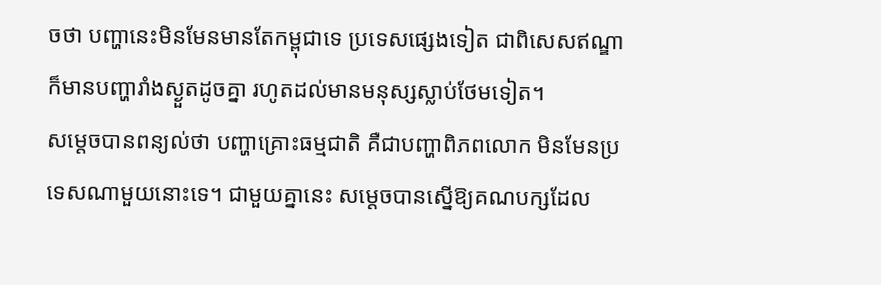ចថា បញ្ហានេះមិនមែនមានតែកម្ពុជាទេ ប្រទេសផ្សេងទៀត ជាពិសេសឥណ្ឌា ក៏មានបញ្ហារាំងស្ងួតដូចគ្នា រហូតដល់មានមនុស្សស្លាប់ថែមទៀត។
សម្តេចបានពន្យល់ថា បញ្ហាគ្រោះធម្មជាតិ គឺជាបញ្ហាពិភពលោក មិនមែនប្រទេសណាមួយនោះទេ។ ជាមួយគ្នានេះ សម្តេចបានស្នើឱ្យគណបក្សដែល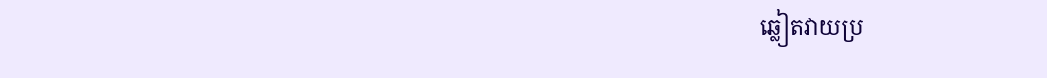ឆ្លៀតវាយប្រ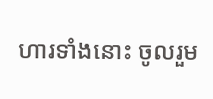ហារទាំងនោះ ចូលរួម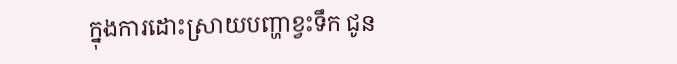ក្នុងការដោះស្រាយបញ្ហាខ្វះទឹក ជូន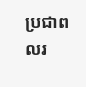ប្រជាពលរ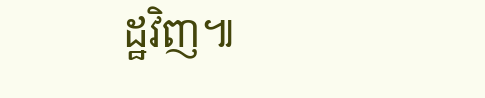ដ្ឋវិញ៕